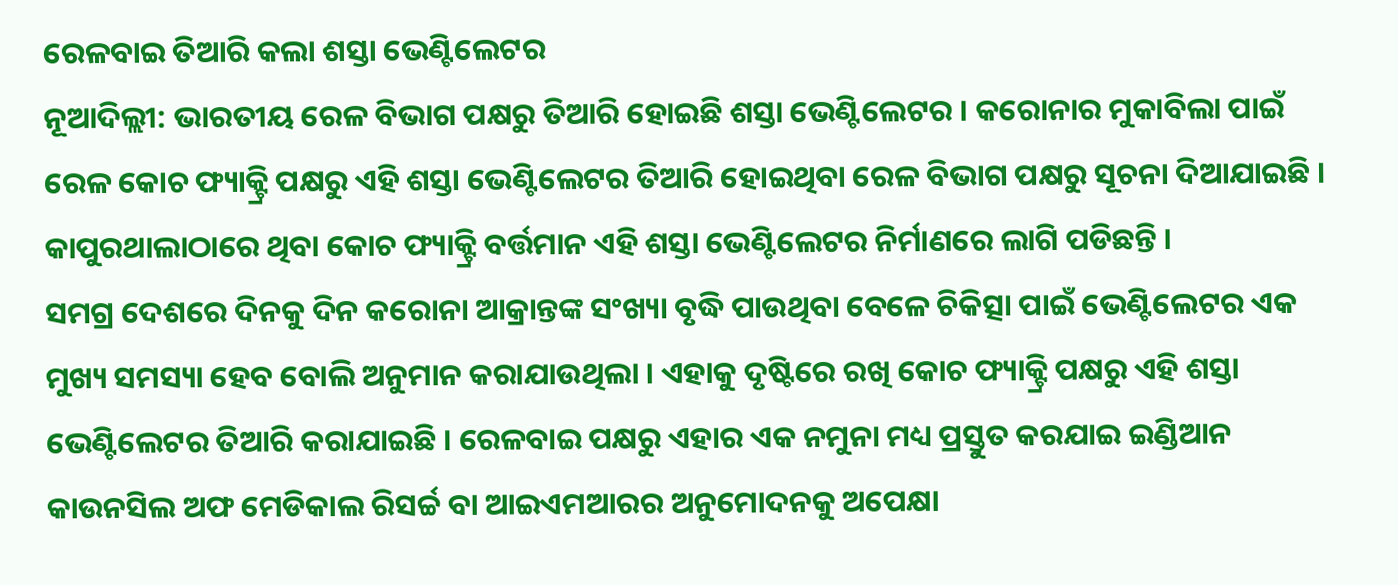ରେଳବାଇ ତିଆରି କଲା ଶସ୍ତା ଭେଣ୍ଟିଲେଟର
ନୂଆଦିଲ୍ଲୀ: ଭାରତୀୟ ରେଳ ବିଭାଗ ପକ୍ଷରୁ ତିଆରି ହୋଇଛି ଶସ୍ତା ଭେଣ୍ଟିଲେଟର । କରୋନାର ମୁକାବିଲା ପାଇଁ ରେଳ କୋଚ ଫ୍ୟାକ୍ଟ୍ରି ପକ୍ଷରୁ ଏହି ଶସ୍ତା ଭେଣ୍ଟିଲେଟର ତିଆରି ହୋଇଥିବା ରେଳ ବିଭାଗ ପକ୍ଷରୁ ସୂଚନା ଦିଆଯାଇଛି । କାପୁରଥାଲାଠାରେ ଥିବା କୋଚ ଫ୍ୟାକ୍ଟ୍ରି ବର୍ତ୍ତମାନ ଏହି ଶସ୍ତା ଭେଣ୍ଟିଲେଟର ନିର୍ମାଣରେ ଲାଗି ପଡିଛନ୍ତି ।
ସମଗ୍ର ଦେଶରେ ଦିନକୁ ଦିନ କରୋନା ଆକ୍ରାନ୍ତଙ୍କ ସଂଖ୍ୟା ବୃଦ୍ଧି ପାଉଥିବା ବେଳେ ଚିକିତ୍ସା ପାଇଁ ଭେଣ୍ଟିଲେଟର ଏକ ମୁଖ୍ୟ ସମସ୍ୟା ହେବ ବୋଲି ଅନୁମାନ କରାଯାଉଥିଲା । ଏହାକୁ ଦୃଷ୍ଟିରେ ରଖି କୋଚ ଫ୍ୟାକ୍ଟ୍ରି ପକ୍ଷରୁ ଏହି ଶସ୍ତା ଭେଣ୍ଟିଲେଟର ତିଆରି କରାଯାଇଛି । ରେଳବାଇ ପକ୍ଷରୁ ଏହାର ଏକ ନମୁନା ମଧ୍ୟ ପ୍ରସ୍ତୁତ କରଯାଇ ଇଣ୍ଡିଆନ କାଉନସିଲ ଅଫ ମେଡିକାଲ ରିସର୍ଚ୍ଚ ବା ଆଇଏମଆରର ଅନୁମୋଦନକୁ ଅପେକ୍ଷା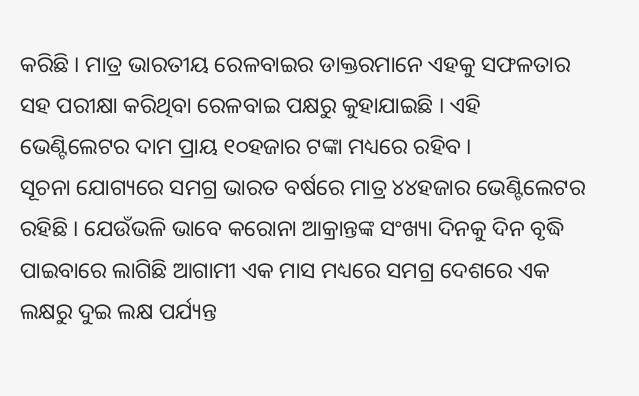କରିଛି । ମାତ୍ର ଭାରତୀୟ ରେଳବାଇର ଡାକ୍ତରମାନେ ଏହକୁ ସଫଳତାର ସହ ପରୀକ୍ଷା କରିଥିବା ରେଳବାଇ ପକ୍ଷରୁ କୁହାଯାଇଛି । ଏହି ଭେଣ୍ଟିଲେଟର ଦାମ ପ୍ରାୟ ୧୦ହଜାର ଟଙ୍କା ମଧ୍ୟରେ ରହିବ ।
ସୂଚନା ଯୋଗ୍ୟରେ ସମଗ୍ର ଭାରତ ବର୍ଷରେ ମାତ୍ର ୪୪ହଜାର ଭେଣ୍ଟିଲେଟର ରହିଛି । ଯେଉଁଭଳି ଭାବେ କରୋନା ଆକ୍ରାନ୍ତଙ୍କ ସଂଖ୍ୟା ଦିନକୁ ଦିନ ବୃଦ୍ଧି ପାଇବାରେ ଲାଗିଛି ଆଗାମୀ ଏକ ମାସ ମଧ୍ୟରେ ସମଗ୍ର ଦେଶରେ ଏକ ଲକ୍ଷରୁ ଦୁଇ ଲକ୍ଷ ପର୍ଯ୍ୟନ୍ତ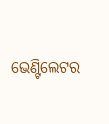ଭେଣ୍ଟିଲେଟର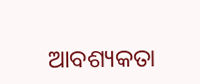ଆବଶ୍ୟକତା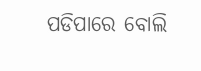ପଡିପାରେ ବୋଲି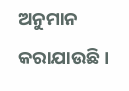ଅନୁମାନ କରାଯାଉଛି ।